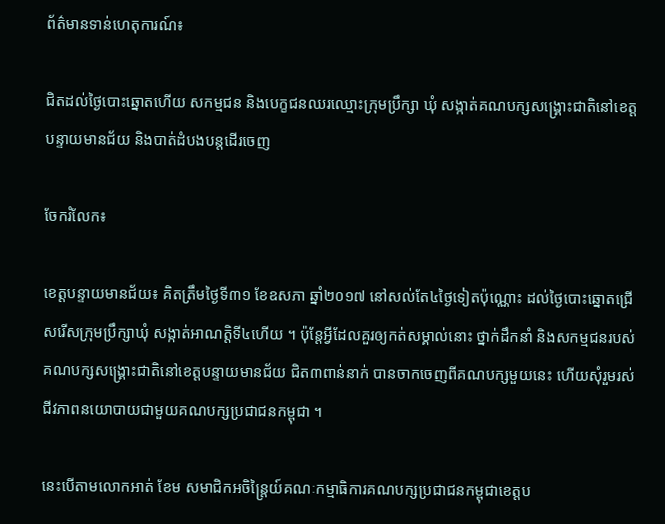ព័ត៌មានទាន់ហេតុការណ៍៖

ជិតដល់ថ្ងៃបោះឆ្នោតហើយ សកម្មជន និងបេក្ខជនឈរឈ្មោះក្រុមប្រឹក្សា ឃុំ សង្កាត់គណបក្សសង្គ្រោះជាតិនៅខេត្តបន្ទាយមានជ័យ និងបាត់ដំបងបន្តដើរចេញ

ចែករំលែក៖

ខេត្តបន្ទាយមានជ័យ៖ គិតត្រឹមថ្ងៃទី៣១ ខែឧសភា ឆ្នាំ២០១៧ នៅសល់តែ៤ថ្ងៃទៀតប៉ុណ្ណោះ ដល់ថ្ងៃបោះឆ្នោតជ្រើសរើសក្រុមប្រឹក្សាឃុំ សង្កាត់អាណត្តិទី៤ហើយ ។ ប៉ុន្តែអ្វីដែលគួរឲ្យកត់សម្គាល់នោះ ថ្នាក់ដឹកនាំ និងសកម្មជនរបស់គណបក្សសង្គ្រោះជាតិនៅខេត្តបន្ទាយមានជ័យ ជិត៣ពាន់នាក់ បានចាកចេញពីគណបក្សមួយនេះ ហើយសុំរួមរស់ជីវភាពនយោបាយជាមួយគណបក្សប្រជាជនកម្ពុជា ។

នេះបើតាមលោកអាត់ ខែម សមាជិកអចិន្ត្រៃយ៍គណៈកម្មាធិការគណបក្សប្រជាជនកម្ពុជាខេត្តប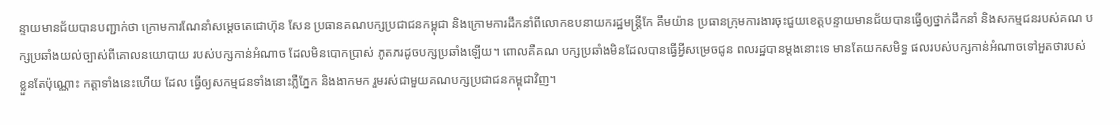ន្ទាយមានជ័យបានបញ្ជាក់ថា ក្រោមការណែនាំសម្តេចតេជោហ៊ុន សែន ប្រធានគណបក្សប្រជាជនកម្ពុជា និងក្រោមការដឹកនាំពីលោកឧបនាយករដ្ឋមន្ត្រីកែ គឹមយ៉ាន ប្រធានក្រុមការងារចុះជួយខេត្តបន្ទាយមានជ័យបានធ្វើឲ្យថ្នាក់ដឹកនាំ និងសកម្មជនរបស់គណ បក្សប្រឆាំងយល់ច្បាស់ពីគោលនយោបាយ របស់បក្សកាន់អំណាច ដែលមិនបោកប្រាស់ ភូតភរដូចបក្សប្រឆាំងឡើយ។ ពោលគឺគណ បក្សប្រឆាំងមិនដែលបានធ្វើអ្វីសម្រេចជូន ពលរដ្ឋបានម្ដងនោះទេ មានតែយកសមិទ្ធ ផលរបស់បក្សកាន់អំណាចទៅអួតថារបស់ ខ្លួនតែប៉ុណ្ណោះ កត្តាទាំងនេះហើយ ដែល ធ្វើឲ្យសកម្មជនទាំងនោះភ្លឺភ្នែក និងងាកមក រួមរស់ជាមួយគណបក្សប្រជាជនកម្ពុជាវិញ។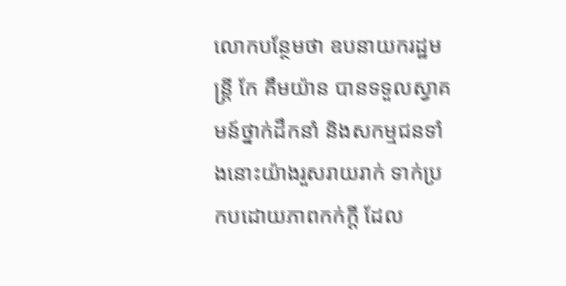លោកបន្ថែមថា ឧបនាយករដ្ឋមន្ដ្រី កែ គឹមយ៉ាន បានទទួលស្វាគមន៍ថ្នាក់ដឹកនាំ និងសកម្មជនទាំងនោះយ៉ាងរួសរាយរាក់ ទាក់ប្រកបដោយភាពកក់ក្ដី ដែល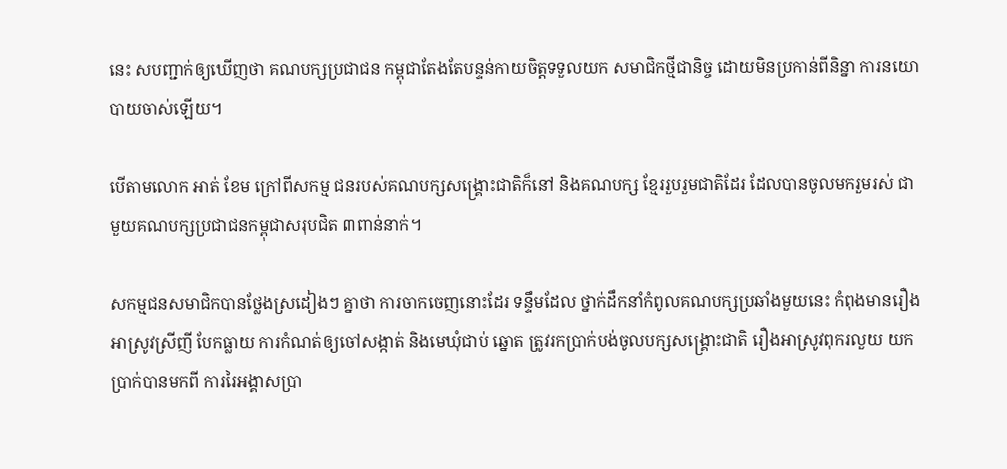នេះ សបញ្ជាក់ឲ្យឃើញថា គណបក្សប្រជាជន កម្ពុជាតែងតែបន្ទន់កាយចិត្តទទួលយក សមាជិកថ្មីជានិច្ច ដោយមិនប្រកាន់ពីនិន្នា ការនយោបាយចាស់ឡើយ។

បើតាមលោក អាត់ ខែម ក្រៅពីសកម្ម ជនរបស់គណបក្សសង្គ្រោះជាតិក៏នៅ និងគណបក្ស ខ្មែររួបរួមជាតិដែរ ដែលបានចូលមករួមរស់ ជាមួយគណបក្សប្រជាជនកម្ពុជាសរុបជិត ៣ពាន់នាក់។

សកម្មជនសមាជិកបានថ្លែងស្រដៀងៗ គ្នាថា ការចាកចេញនោះដែរ ទន្ទឹមដែល ថ្នាក់ដឹកនាំកំពូលគណបក្សប្រឆាំងមួយនេះ កំពុងមានរឿងអាស្រូវស្រីញី បែកធ្លាយ ការកំណត់ឲ្យចៅសង្កាត់ និងមេឃុំជាប់ ឆ្នោត ត្រូវរកប្រាក់បង់ចូលបក្សសង្គ្រោះជាតិ រឿងអាស្រូវពុករលួយ យកប្រាក់បានមកពី ការរៃអង្គាសប្រា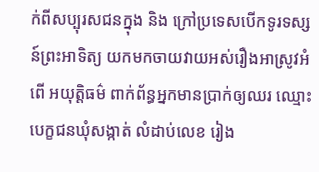ក់ពីសប្បុរសជនក្នុង និង ក្រៅប្រទេសបើកទូរទស្សន៍ព្រះអាទិត្យ យកមកចាយវាយអស់រឿងអាស្រូវអំពើ អយុត្តិធម៌ ពាក់ព័ន្ធអ្នកមានប្រាក់ឲ្យឈរ ឈ្មោះបេក្ខជនឃុំសង្កាត់ លំដាប់លេខ រៀង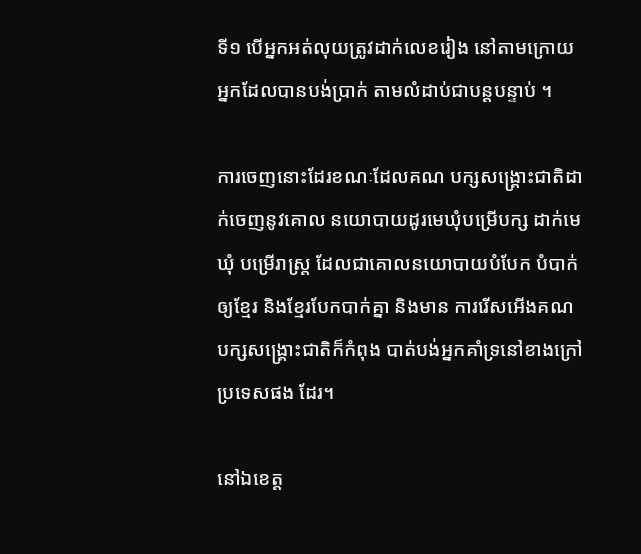ទី១ បើអ្នកអត់លុយត្រូវដាក់លេខរៀង នៅតាមក្រោយអ្នកដែលបានបង់ប្រាក់ តាមលំដាប់ជាបន្តបន្ទាប់ ។

ការចេញនោះដែរខណៈដែលគណ បក្សសង្គ្រោះជាតិដាក់ចេញនូវគោល នយោបាយដូរមេឃុំបម្រើបក្ស ដាក់មេឃុំ បម្រើរាស្រ្ត ដែលជាគោលនយោបាយបំបែក បំបាក់ឲ្យខ្មែរ និងខ្មែរបែកបាក់គ្នា និងមាន ការរើសអើងគណបក្សសង្គ្រោះជាតិក៏កំពុង បាត់បង់អ្នកគាំទ្រនៅខាងក្រៅប្រទេសផង ដែរ។

នៅឯខេត្ត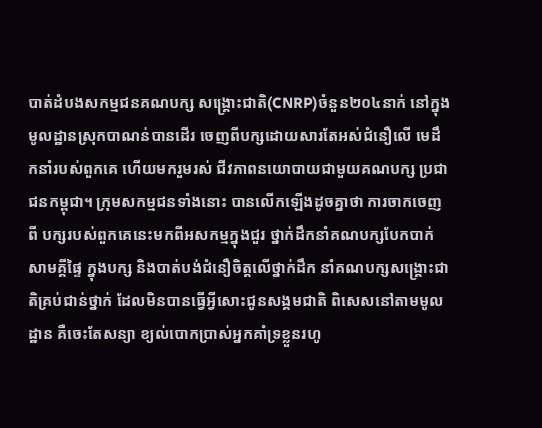បាត់ដំបងសកម្មជនគណបក្ស សង្គ្រោះជាតិ(CNRP)ចំនួន២០៤នាក់ នៅក្នុងមូលដ្ឋានស្រុកបាណន់បានដើរ ចេញពីបក្សដោយសារតែអស់ជំនឿលើ មេដឹកនាំរបស់ពួកគេ ហើយមករួមរស់ ជីវភាពនយោបាយជាមួយគណបក្ស ប្រជាជនកម្ពុជា។ ក្រុមសកម្មជនទាំងនោះ បានលើកឡើងដូចគ្នាថា ការចាកចេញពី បក្សរបស់ពួកគេនេះមកពីអសកម្មក្នុងជួរ ថ្នាក់ដឹកនាំគណបក្សបែកបាក់សាមគ្គីផ្ទៃ ក្នុងបក្ស និងបាត់បង់ជំនឿចិត្តលើថ្នាក់ដឹក នាំគណបក្សសង្គ្រោះជាតិគ្រប់ជាន់ថ្នាក់ ដែលមិនបានធ្វើអ្វីសោះជូនសង្គមជាតិ ពិសេសនៅតាមមូលដ្ឋាន គឺចេះតែសន្យា ខ្យល់បោកប្រាស់អ្នកគាំទ្រខ្លួនរហូ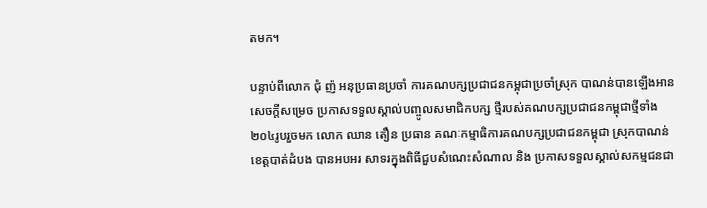តមក។

បន្ទាប់ពីលោក ជុំ ញ៉ អនុប្រធានប្រចាំ ការគណបក្សប្រជាជនកម្ពុជាប្រចាំស្រុក បាណន់បានឡើងអានសេចក្តីសម្រេច ប្រកាសទទួលស្គាល់បញ្ចូលសមាជិកបក្ស ថ្មីរបស់គណបក្សប្រជាជនកម្ពុជាថ្មីទាំង ២០៤រូបរួចមក លោក ឈាន តឿន ប្រធាន គណៈកម្មាធិការគណបក្សប្រជាជនកម្ពុជា ស្រុកបាណន់ ខេត្តបាត់ដំបង បានអបអរ សាទរក្នុងពិធីជួបសំណេះសំណាល និង ប្រកាសទទួលស្គាល់សកម្មជនជា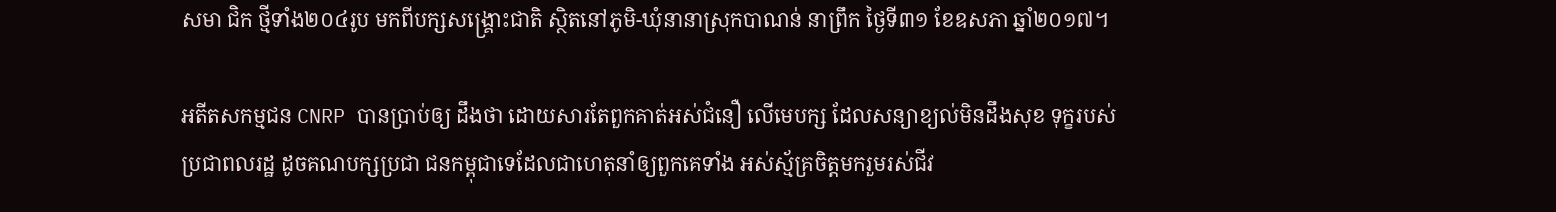សមា ជិក ថ្មីទាំង២០៤រូប មកពីបក្សសង្គ្រោះជាតិ ស្ថិតនៅភូមិ-ឃុំនានាស្រុកបាណន់ នាព្រឹក ថ្ងៃទី៣១ ខែឧសភា ឆ្នាំ២០១៧។

អតីតសកម្មជន CNRP បានប្រាប់ឲ្យ ដឹងថា ដោយសារតែពួកគាត់អស់ជំនឿ លើមេបក្ស ដែលសន្យាខ្យល់មិនដឹងសុខ ទុក្ខរបស់ប្រជាពលរដ្ឋ ដូចគណបក្សប្រជា ជនកម្ពុជាទេដែលជាហេតុនាំឲ្យពួកគេទាំង អស់ស្ម័គ្រចិត្តមករួមរស់ជីវ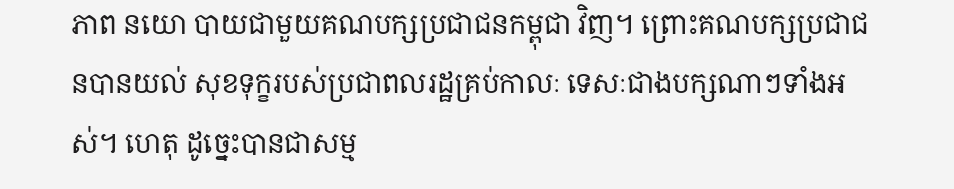ភាព នយោ បាយជាមួយគណបក្សប្រជាជនកម្ពុជា វិញ។ ព្រោះគណបក្សប្រជាជនបានយល់ សុខទុក្ខរបស់ប្រជាពលរដ្ឋគ្រប់កាលៈ ទេសៈជាងបក្សណាៗទាំងអស់។ ហេតុ ដូច្នេះបានជាសម្ម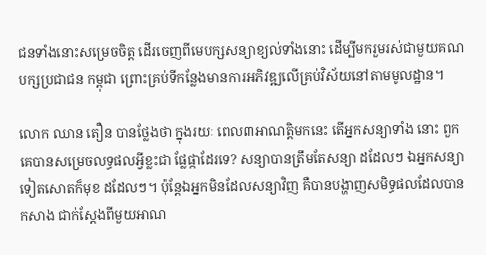ជនទាំងនោះសម្រេចចិត្ត ដើរចេញពីមេបក្សសន្យាខ្យល់ទាំងនោះ ដើម្បីមករួមរស់ជាមួយគណបក្សប្រជាជន កម្ពុជា ព្រោះគ្រប់ទីកន្លែងមានការអភិវឌ្ឍលើគ្រប់វិស័យនៅតាមមូលដ្ឋាន។

លោក ឈាន តឿន បានថ្លែងថា ក្នុងរយៈ ពេល៣អាណត្តិមកនេះ តើអ្នកសន្យាទាំង នោះ ពួកគេបានសម្រេចលទ្ធផលអ្វីខ្លះជា ផ្លែផ្កាដែរទេ? សន្យាបានត្រឹមតែសន្យា ដដែលៗ ឯអ្នកសន្យាទៀតសោតក៏មុខ ដដែលៗ។ ប៉ុន្តែឯអ្នកមិនដែលសន្យាវិញ គឺបានបង្ហាញសមិទ្ធផលដែលបានកសាង ជាក់ស្តែងពីមួយអាណ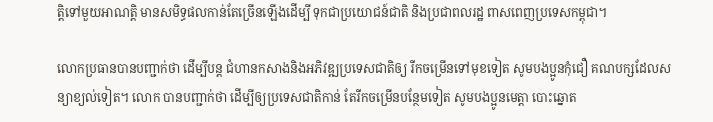ត្តិទៅមួយអាណត្តិ មានសមិទ្ធផលកាន់តែច្រើនឡើងដើម្បី ទុកជាប្រយោជន៍ជាតិ និងប្រជាពលរដ្ឋ ពាសពេញប្រទេសកម្ពុជា។

លោកប្រធានបានបញ្ជាក់ថា ដើម្បីបន្ត ជំហានកសាងនិងអភិវឌ្ឍប្រទេសជាតិឲ្យ រីកចម្រើនទៅមុខទៀត សូមបងប្អូនកុំជឿ គណបក្សដែលសន្យាខ្យល់ទៀត។ លោក បានបញ្ជាក់ថា ដើម្បីឲ្យប្រទេសជាតិកាន់ តែរីកចម្រើនបន្ថែមទៀត សូមបងប្អូនមេត្តា បោះឆ្នោត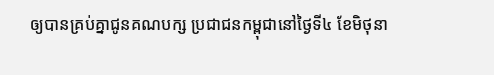ឲ្យបានគ្រប់គ្នាជូនគណបក្ស ប្រជាជនកម្ពុជានៅថ្ងៃទី៤ ខែមិថុនា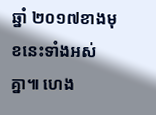ឆ្នាំ ២០១៧ខាងមុខនេះទាំងអស់គ្នា៕ ហេង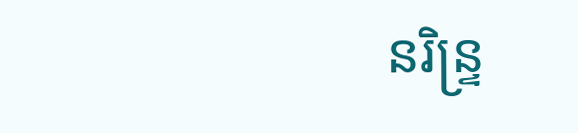នរិន្ទ្រ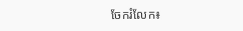ចែករំលែក៖